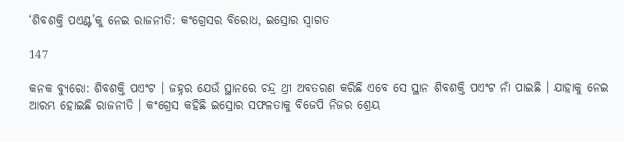‘ଶିବଶକ୍ତି ପଏଣ୍ଟ’କୁ ନେଇ ରାଜନୀତି: କଂଗ୍ରେସର ବିରୋଧ, ଇସ୍ରୋର ସ୍ୱାଗତ

147

କନକ ବ୍ୟୁରୋ: ଶିବଶକ୍ତି ପଏଂଟ । ଜହ୍ନର ଯେଉଁ ସ୍ଥାନରେ ଚନ୍ଦ୍ର ଥ୍ରୀ ଅବତରଣ କରିଛି ଏବେ ସେ ସ୍ଥାନ ଶିବଶକ୍ତି ପଏଂଟ ନାଁ ପାଇଛି । ଯାହାକୁ ନେଇ ଆରମ୍ଭ ହୋଇଛି ରାଜନୀତି । କଂଗ୍ରେସ କହିଛି ଇସ୍ରୋର ସଫଳତାକୁ ବିଜେପି ନିଜର ଶ୍ରେୟ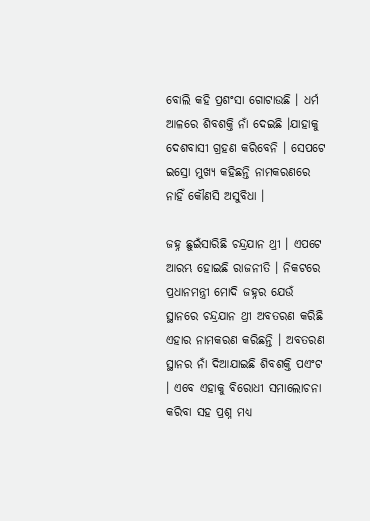ବୋଲି କହି ପ୍ରଶଂସା ଗୋଟାଉଛି । ଧର୍ମ ଆଳରେ ଶିବଶକ୍ତି ନାଁ ଦେଇଛି ।ଯାହାକୁ ଦେଶବାସୀ ଗ୍ରହଣ କରିବେନି । ସେପଟେ ଇସ୍ରୋ ମୁଖ୍ୟ କହିଛନ୍ତି ନାମକରଣରେ ନାହିଁ କୌଣସି ଅସୁବିଧା ।

ଜହ୍ନ ଛୁଇଁସାରିଛି ଚନ୍ଦ୍ରଯାନ ଥ୍ରୀ । ଏପଟେ ଆରମ୍ଭ ହୋଇଛି ରାଜନୀତି । ନିକଟରେ ପ୍ରଧାନମନ୍ତ୍ରୀ ମୋଦି ଜହ୍ନର ଯେଉଁ ସ୍ଥାନରେ ଚନ୍ଦ୍ରଯାନ ଥ୍ରୀ ଅବତରଣ କରିଛି ଏହାର ନାମକରଣ କରିଛନ୍ତି । ଅବତରଣ ସ୍ଥାନର ନାଁ ଦିଆଯାଇଛି ଶିବଶକ୍ତି ପଏଂଟ । ଏବେ ଏହାକୁ ବିରୋଧୀ ସମାଲୋଚନା କରିବା ସହ ପ୍ରଶ୍ନ ମଧ୍ୟ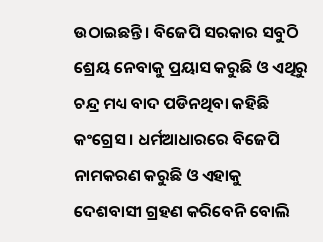ଉଠାଇଛନ୍ତି । ବିଜେପି ସରକାର ସବୁଠି ଶ୍ରେୟ ନେବାକୁ ପ୍ରୟାସ କରୁଛି ଓ ଏଥିରୁ ଚନ୍ଦ୍ର ମଧ୍ୟ ବାଦ ପଡିନଥିବା କହିଛି କଂଗ୍ରେସ । ଧର୍ମଆଧାରରେ ବିଜେପି ନାମକରଣ କରୁଛି ଓ ଏହାକୁ ଦେଶବାସୀ ଗ୍ରହଣ କରିବେନି ବୋଲି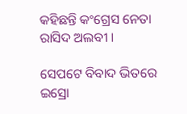କହିଛନ୍ତି କଂଗ୍ରେସ ନେତା ରାସିଦ ଅଲବୀ ।

ସେପଟେ ବିବାଦ ଭିତରେ ଇସ୍ରୋ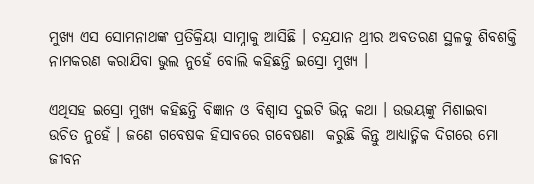ମୁଖ୍ୟ ଏସ ସୋମନାଥଙ୍କ ପ୍ରତିକ୍ରିୟା ସାମ୍ନାକୁ ଆସିଛି । ଚନ୍ଦ୍ରଯାନ ଥ୍ରୀର ଅବତରଣ ସ୍ଥଳକୁ ଶିବଶକ୍ତି ନାମକରଣ କରାଯିବା ଭୁଲ ନୁହେଁ ବୋଲି କହିଛନ୍ତି ଇସ୍ରୋ ମୁଖ୍ୟ ।

ଏଥିସହ ଇସ୍ରୋ ମୁଖ୍ୟ କହିଛନ୍ତି ବିଜ୍ଞାନ ଓ ବିଶ୍ୱାସ ଦୁଇଟି ଭିନ୍ନ କଥା । ଉଭୟଙ୍କୁ ମିଶାଇବା ଉଚିତ ନୁହେଁ । ଜଣେ ଗବେଷକ ହିସାବରେ ଗବେଷଣା  କରୁଛି କିନ୍ତୁ ଆଧ୍ୟାତ୍ମିକ ଦିଗରେ ମୋ ଜୀବନ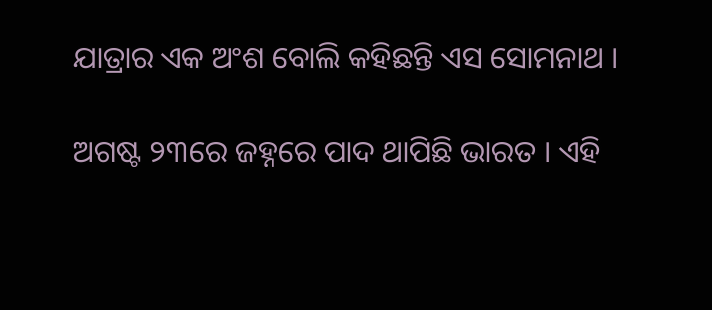ଯାତ୍ରାର ଏକ ଅଂଶ ବୋଲି କହିଛନ୍ତି ଏସ ସୋମନାଥ ।

ଅଗଷ୍ଟ ୨୩ରେ ଜହ୍ନରେ ପାଦ ଥାପିଛି ଭାରତ । ଏହି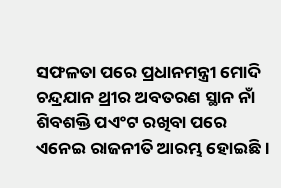ସଫଳତା ପରେ ପ୍ରଧାନମନ୍ତ୍ରୀ ମୋଦି ଚନ୍ଦ୍ରଯାନ ଥ୍ରୀର ଅବତରଣ ସ୍ଥାନ ନାଁ ଶିବଶକ୍ତି ପଏଂଟ ରଖିବା ପରେ ଏନେଇ ରାଜନୀତି ଆରମ୍ଭ ହୋଇଛି ।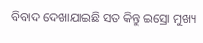ବିବାଦ ଦେଖାଯାଇଛି ସତ କିନ୍ତୁ ଇସ୍ରୋ ମୁଖ୍ୟ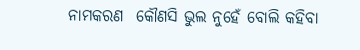ନାମକରଣ  କୌଣସି ଭୁଲ ନୁହେଁ ବୋଲି କହିବା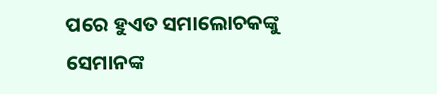ପରେ ହୁଏତ ସମାଲୋଚକଙ୍କୁ ସେମାନଙ୍କ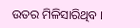ଉତର ମିଳିସାରିଥିବ ।